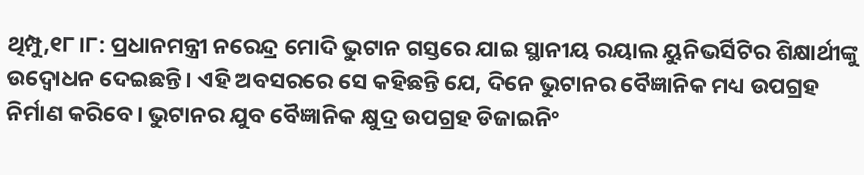ଥିମ୍ପୁ,୧୮।୮: ପ୍ରଧାନମନ୍ତ୍ରୀ ନରେନ୍ଦ୍ର ମୋଦି ଭୁଟାନ ଗସ୍ତରେ ଯାଇ ସ୍ଥାନୀୟ ରୟାଲ ୟୁନିଭର୍ସିଟିର ଶିକ୍ଷାର୍ଥୀଙ୍କୁ ଉଦ୍ବୋଧନ ଦେଇଛନ୍ତି। ଏହି ଅବସରରେ ସେ କହିଛନ୍ତି ଯେ, ଦିନେ ଭୁଟାନର ବୈଜ୍ଞାନିକ ମଧ୍ୟ ଉପଗ୍ରହ ନିର୍ମାଣ କରିବେ। ଭୁଟାନର ଯୁବ ବୈଜ୍ଞାନିକ କ୍ଷୁଦ୍ର ଉପଗ୍ରହ ଡିଜାଇନିଂ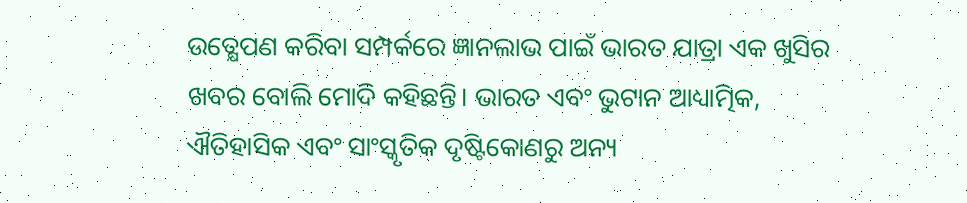ଉତ୍କ୍ଷେପଣ କରିବା ସମ୍ପର୍କରେ ଜ୍ଞାନଲାଭ ପାଇଁ ଭାରତ ଯାତ୍ରା ଏକ ଖୁସିର ଖବର ବୋଲି ମୋଦି କହିଛନ୍ତି। ଭାରତ ଏବଂ ଭୁଟାନ ଆଧ୍ୟାତ୍ମିକ, ଐତିହାସିକ ଏବଂ ସାଂସ୍କୃତିକ ଦୃଷ୍ଟିକୋଣରୁ ଅନ୍ୟ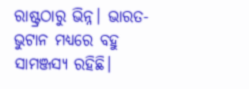ରାଷ୍ଟ୍ରଠାରୁ ଭିନ୍ନ। ଭାରତ-ଭୁଟାନ ମଧ୍ୟରେ ବହୁ ସାମଞ୍ଜସ୍ୟ ରହିଛି।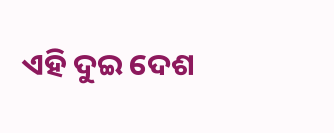ଏହି ଦୁଇ ଦେଶ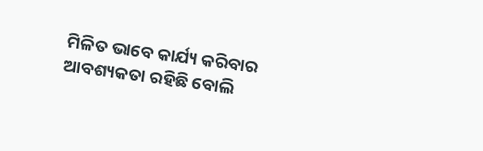ମିଳିତ ଭାବେ କାର୍ଯ୍ୟ କରିବାର ଆବଶ୍ୟକତା ରହିଛି ବୋଲି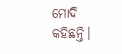ମୋଦି କହିଛନ୍ତି।